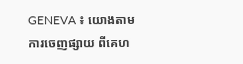GENEVA ៖ យោងតាមការចេញផ្សាយ ពីគេហ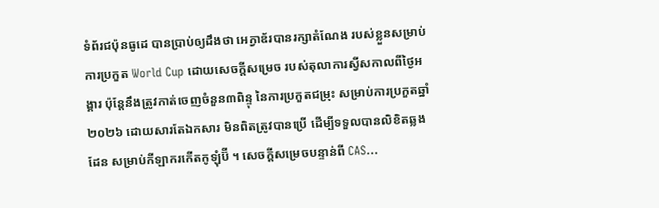ទំព័រជប៉ុនធូដេ បានប្រាប់ឲ្យដឹងថា អេក្វាឌ័របានរក្សាតំណែង របស់ខ្លួនសម្រាប់ការប្រកួត World Cup ដោយសេចក្តីសម្រេច របស់តុលាការស្វីសកាលពីថ្ងៃអង្គារ ប៉ុន្តែនឹងត្រូវកាត់ចេញចំនួន៣ពិន្ទុ នៃការប្រកួតជម្រុះ សម្រាប់ការប្រកួតឆ្នាំ ២០២៦ ដោយសារតែឯកសារ មិនពិតត្រូវបានប្រើ ដើម្បីទទួលបានលិខិតឆ្លងដែន សម្រាប់កីឡាករកើតកូឡុំប៊ី ។ សេចក្តីសម្រេចបន្ទាន់ពី CAS...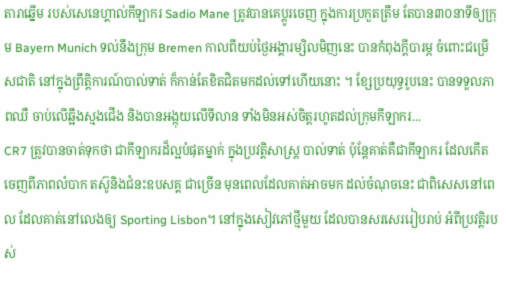តារាឆ្នើម របស់សេនេហ្គាល់កីឡាករ Sadio Mane ត្រូវបានគេប្តូរចេញ ក្នុងការប្រកួតត្រឹម តែបាន៣០នាទីឲ្យក្រុម Bayern Munich ទល់នឹងក្រុម Bremen កាលពីយប់ថ្ងៃអង្គារម្សិលមិញនេះ បានកំពុងក្តីបារម្ភ ចំពោះជម្រើសជាតិ នៅក្នុងព្រឹត្តិការណ៍បាល់ទាត់ ក៏កាន់តែខិតជិតមកដល់ទៅហើយនោះ ។ ខ្សែប្រយុទ្ធរូបនេះ បានទទួលភាពឈឺ ចាប់លើឆ្អឹងស្មងជើង និងបានអង្កុយលើទីលាន ទាំងមិនអស់ចិត្តរហូតដល់ក្រុមកីឡាករ...
CR7 ត្រូវបានចាត់ទុកថា ជាកីឡាករដ៏ល្អបំផុតម្នាក់ ក្នុងប្រវត្តិសាស្ត្រ បាល់ទាត់ ប៉ុន្តែគាត់គឺជាកីឡាករ ដែលកើតចេញពីភាពលំបាក តស៊ូនិងជំនះឧបសគ្គ ជាច្រើន មុនពេលដែលគាត់អាចមក ដល់ចំណុចនេះ ជាពិសេសនៅពេល ដែលគាត់នៅលេងឲ្យ Sporting Lisbon។ នៅក្នុងសៀវភៅថ្មីមួយ ដែលបានសរសេររៀបរាប់ អំពីប្រវត្តិរបស់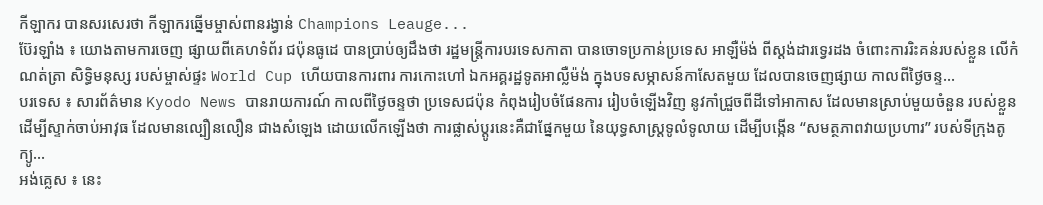កីឡាករ បានសរសេរថា កីឡាករឆ្នើមម្ចាស់ពានរង្វាន់ Champions Leauge...
ប៊ែរឡាំង ៖ យោងតាមការចេញ ផ្សាយពីគេហទំព័រ ជប៉ុនធូដេ បានប្រាប់ឲ្យដឹងថា រដ្ឋមន្ត្រីការបរទេសកាតា បានចោទប្រកាន់ប្រទេស អាឡឺម៉ង់ ពីស្តង់ដារទ្វេរដង ចំពោះការរិះគន់របស់ខ្លួន លើកំណត់ត្រា សិទ្ធិមនុស្ស របស់ម្ចាស់ផ្ទះ World Cup ហើយបានការពារ ការកោះហៅ ឯកអគ្គរដ្ឋទូតអាល្លឺម៉ង់ ក្នុងបទសម្ភាសន៍កាសែតមួយ ដែលបានចេញផ្សាយ កាលពីថ្ងៃចន្ទ...
បរទេស ៖ សារព័ត៌មាន Kyodo News បានរាយការណ៍ កាលពីថ្ងៃចន្ទថា ប្រទេសជប៉ុន កំពុងរៀបចំផែនការ រៀបចំឡើងវិញ នូវកាំជ្រួចពីដីទៅអាកាស ដែលមានស្រាប់មួយចំនួន របស់ខ្លួន ដើម្បីស្ទាក់ចាប់អាវុធ ដែលមានល្បឿនលឿន ជាងសំឡេង ដោយលើកឡើងថា ការផ្លាស់ប្តូរនេះគឺជាផ្នែកមួយ នៃយុទ្ធសាស្ត្រទូលំទូលាយ ដើម្បីបង្កើន “សមត្ថភាពវាយប្រហារ” របស់ទីក្រុងតូក្យូ...
អង់គ្លេស ៖ នេះ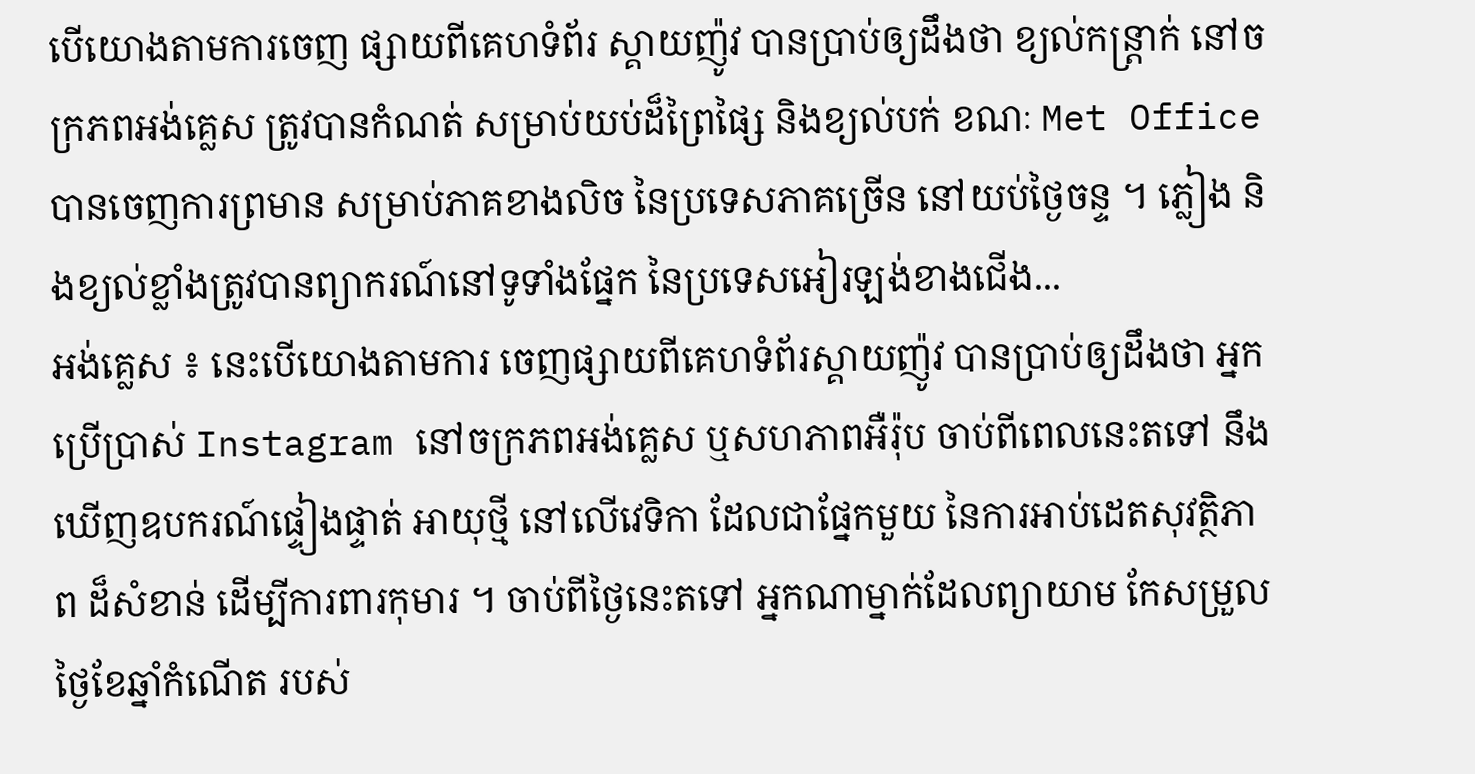បើយោងតាមការចេញ ផ្សាយពីគេហទំព័រ ស្គាយញ៉ូវ បានប្រាប់ឲ្យដឹងថា ខ្យល់កន្ត្រាក់ នៅចក្រភពអង់គ្លេស ត្រូវបានកំណត់ សម្រាប់យប់ដ៏ព្រៃផ្សៃ និងខ្យល់បក់ ខណៈ Met Office បានចេញការព្រមាន សម្រាប់ភាគខាងលិច នៃប្រទេសភាគច្រើន នៅយប់ថ្ងៃចន្ទ ។ ភ្លៀង និងខ្យល់ខ្លាំងត្រូវបានព្យាករណ៍នៅទូទាំងផ្នែក នៃប្រទេសអៀរឡង់ខាងជើង...
អង់គ្លេស ៖ នេះបើយោងតាមការ ចេញផ្សាយពីគេហទំព័រស្គាយញ៉ូវ បានប្រាប់ឲ្យដឹងថា អ្នកប្រើប្រាស់ Instagram នៅចក្រភពអង់គ្លេស ឬសហភាពអឺរ៉ុប ចាប់ពីពេលនេះតទៅ នឹងឃើញឧបករណ៍ផ្ទៀងផ្ទាត់ អាយុថ្មី នៅលើវេទិកា ដែលជាផ្នែកមួយ នៃការអាប់ដេតសុវត្ថិភាព ដ៏សំខាន់ ដើម្បីការពារកុមារ ។ ចាប់ពីថ្ងៃនេះតទៅ អ្នកណាម្នាក់ដែលព្យាយាម កែសម្រួលថ្ងៃខែឆ្នាំកំណើត របស់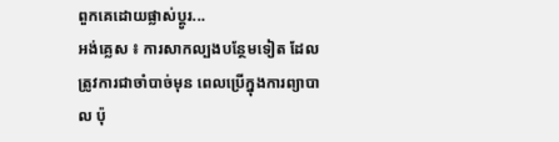ពួកគេដោយផ្លាស់ប្តូរ...
អង់គ្លេស ៖ ការសាកល្បងបន្ថែមទៀត ដែលត្រូវការជាចាំបាច់មុន ពេលប្រើក្នុងការព្យាបាល ប៉ុ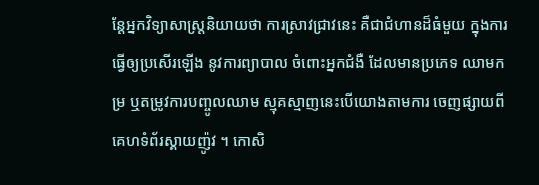ន្តែអ្នកវិទ្យាសាស្ត្រនិយាយថា ការស្រាវជ្រាវនេះ គឺជាជំហានដ៏ធំមួយ ក្នុងការធ្វើឲ្យប្រសើរឡើង នូវការព្យាបាល ចំពោះអ្នកជំងឺ ដែលមានប្រភេទ ឈាមកម្រ ឬតម្រូវការបញ្ចូលឈាម ស្មុគស្មាញនេះបើយោងតាមការ ចេញផ្សាយពីគេហទំព័រស្គាយញ៉ូវ ។ កោសិ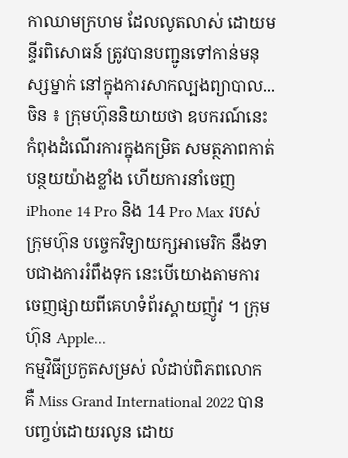កាឈាមក្រហម ដែលលូតលាស់ ដោយមន្ទីរពិសោធន៍ ត្រូវបានបញ្ជូនទៅកាន់មនុស្សម្នាក់ នៅក្នុងការសាកល្បងព្យាបាល...
ចិន ៖ ក្រុមហ៊ុននិយាយថា ឧបករណ៍នេះ កំពុងដំណើរការក្នុងកម្រិត សមត្ថភាពកាត់បន្ថយយ៉ាងខ្លាំង ហើយការនាំចេញ iPhone 14 Pro និង 14 Pro Max របស់ក្រុមហ៊ុន បច្ចេកវិទ្យាយក្សអាមេរិក នឹងទាបជាងការរំពឹងទុក នេះបើយោងតាមការ ចេញផ្សាយពីគេហទំព័រស្គាយញ៉ូវ ។ ក្រុមហ៊ុន Apple...
កម្មវិធីប្រកួតសម្រស់ លំដាប់ពិភពលោក គឺ Miss Grand International 2022 បានបញ្ចប់ដោយរលូន ដោយ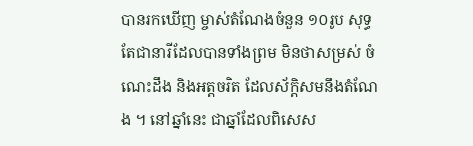បានរកឃើញ ម្ចាស់តំណែងចំនួន ១០រូប សុទ្ធតែជានារីដែលបានទាំងព្រម មិនថាសម្រស់ ចំណេះដឹង និងអត្តចរិត ដែលស័ក្តិសមនឹងតំណែង ។ នៅឆ្នាំនេះ ជាឆ្នាំដែលពិសេស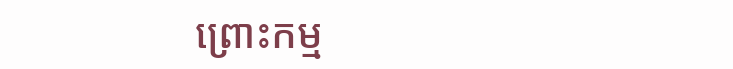ព្រោះកម្ម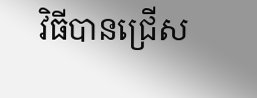វិធីបានជ្រើស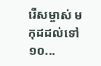រើសម្ចាស់ មកុដដល់ទៅ ១០...